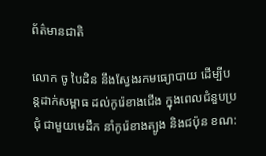ព័ត៌មានជាតិ

លោក ចូ បៃដិន នឹងស្វែងរកមធ្យោបាយ ដើម្បីបន្តដាក់សម្ពាធ ដល់កូរ៉េខាងជើង ក្នុងពេលជំនួបប្រជុំ ជាមួយមេដឹក នាំកូរ៉េខាងត្បូង និងជប៉ុន ខណ: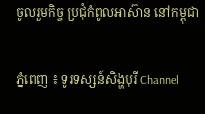ចូលរួមកិច្ច ប្រជុំកំពូលអាស៊ាន នៅកម្ពុជា

ភ្នំពេញ ៖ ទូរទស្សន៍សិង្ហបុរី Channel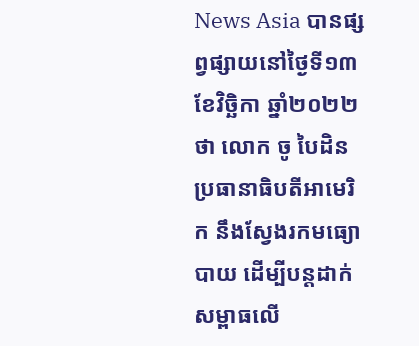News Asia បានផ្សព្វផ្សាយនៅថ្ងៃទី១៣ ខែវិច្ឆិកា ឆ្នាំ២០២២ថា លោក ចូ បៃដិន ប្រធានាធិបតីអាមេរិក នឹងស្វែងរកមធ្យោបាយ ដើម្បីបន្តដាក់សម្ពាធលើ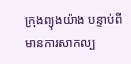ក្រុងព្យុងយ៉ាង បន្ទាប់ពីមានការសាកល្ប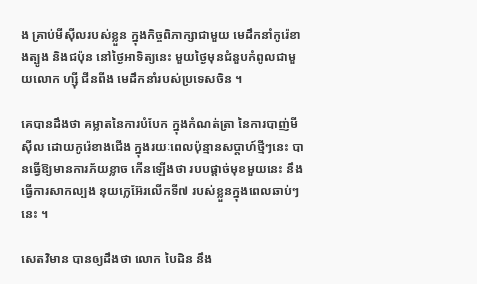ង គ្រាប់មីស៊ីលរបស់ខ្លួន ក្នុងកិច្ចពិភាក្សាជាមួយ មេដឹកនាំកូរ៉េខាងត្បូង និងជប៉ុន នៅថ្ងៃអាទិត្យនេះ មួយថ្ងៃមុនជំនួបកំពូលជាមួយលោក ហ្ស៊ី ជីនពីង មេដឹកនាំរបស់ប្រទេសចិន ។

គេបានដឹងថា គម្លាតនៃការបំបែក ក្នុងកំណត់ត្រា នៃការបាញ់មីស៊ីល ដោយកូរ៉េខាងជើង ក្នុងរយៈពេលប៉ុន្មានសប្តាហ៍ថ្មីៗនេះ បានធ្វើឱ្យមានការភ័យខ្លាច កើនឡើងថា របបផ្តាច់មុខមួយនេះ នឹងធ្វើការសាកល្បង នុយក្លេអ៊ែរលើកទី៧ របស់ខ្លួនក្នុងពេលឆាប់ៗនេះ ។

សេតវិមាន បានឲ្យដឹងថា លោក បៃដិន នឹង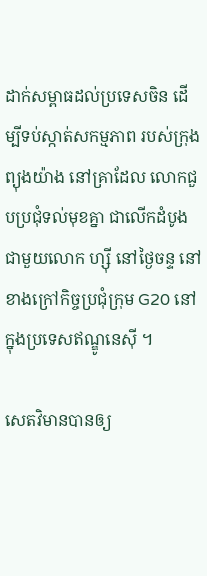ដាក់សម្ពាធដល់ប្រទេសចិន ដើម្បីទប់ស្កាត់សកម្មភាព របស់ក្រុងព្យុងយ៉ាង នៅគ្រាដែល លោកជួបប្រជុំទល់មុខគ្នា ជាលើកដំបូងជាមួយលោក ហ្ស៊ី នៅថ្ងៃចន្ទ នៅខាងក្រៅកិច្ចប្រជុំក្រុម G20 នៅក្នុងប្រទេសឥណ្ឌូនេស៊ី ។

សេតវិមានបានឲ្យ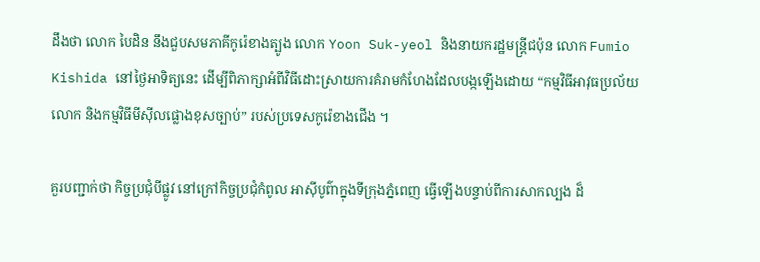ដឹងថា លោក បៃដិន នឹងជួបសមភាគីកូរ៉េខាងត្បូង លោក Yoon Suk-yeol និងនាយករដ្ឋមន្ត្រីជប៉ុន លោក Fumio Kishida នៅថ្ងៃអាទិត្យនេះ ដើម្បីពិភាក្សាអំពីវិធីដោះស្រាយការគំរាមកំហែងដែលបង្កឡើងដោយ “កម្មវិធីអាវុធប្រល័យលោក និងកម្មវិធីមីស៊ីលផ្លោងខុសច្បាប់” របស់ប្រទេសកូរ៉េខាងជើង ។

គួរបញ្ជាក់ថា កិច្ចប្រជុំបីផ្លូវ នៅក្រៅកិច្ចប្រជុំកំពូល អាស៊ីបូព៌ាក្នុងទីក្រុងភ្នំពេញ ធ្វើឡើងបន្ទាប់ពីការសាកល្បង ដ៏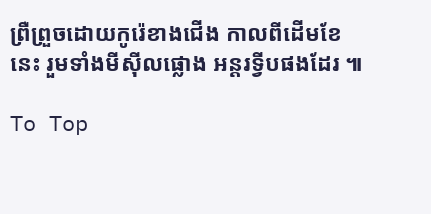ព្រឺព្រួចដោយកូរ៉េខាងជើង កាលពីដើមខែនេះ រួមទាំងមីស៊ីលផ្លោង អន្តរទ្វីបផងដែរ ៕

To Top